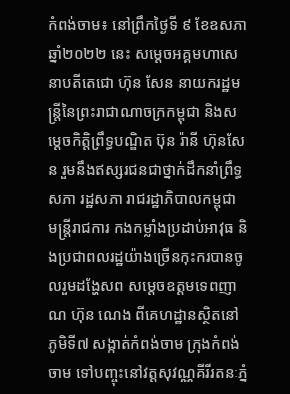កំពង់ចាម៖ នៅព្រឹកថ្ងៃទី ៩ ខែឧសភា ឆ្នាំ២០២២ នេះ សម្តេចអគ្គមហាសេនាបតីតេជោ ហ៊ុន សែន នាយករដ្ឋមន្ត្រីនៃព្រះរាជាណាចក្រកម្ពុជា និងសម្តេចកិត្តិព្រឹទ្ធបណ្ឌិត ប៊ុន រ៉ានី ហ៊ុនសែន រួមនឹងឥស្សរជនជាថ្នាក់ដឹកនាំព្រឹទ្ធសភា រដ្ឋសភា រាជរដ្ឋាភិបាលកម្ពុជា មន្ត្រីរាជការ កងកម្លាំងប្រដាប់អាវុធ និងប្រជាពលរដ្ឋយ៉ាងច្រើនកុះករបានចូលរួមដង្ហែសព សម្ដេចឧត្ដមទេពញាណ ហ៊ុន ណេង ពីគេហដ្ឋានស្ថិតនៅភូមិទី៧ សង្កាត់កំពង់ចាម ក្រុងកំពង់ចាម ទៅបញ្ចុះនៅវត្តសុវណ្ណគីរីរតនៈភ្នំ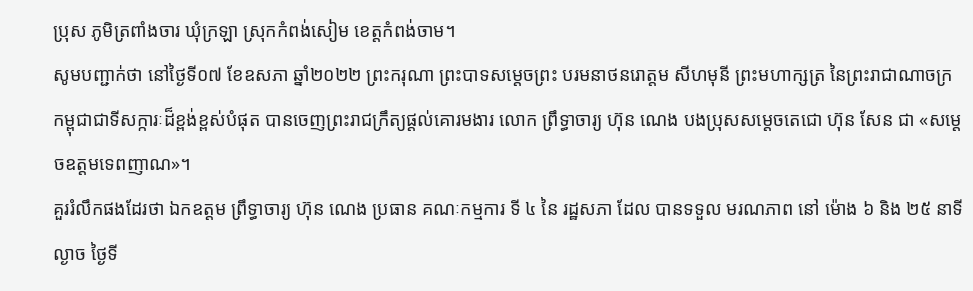ប្រុស ភូមិត្រពាំងចារ ឃុំក្រឡា ស្រុកកំពង់សៀម ខេត្តកំពង់ចាម។
សូមបញ្ជាក់ថា នៅថ្ងៃទី០៧ ខែឧសភា ឆ្នាំ២០២២ ព្រះករុណា ព្រះបាទសម្ដេចព្រះ បរមនាថនរោត្តម សីហមុនី ព្រះមហាក្សត្រ នៃព្រះរាជាណាចក្រកម្ពុជាជាទីសក្ការៈដ៏ខ្ពង់ខ្ពស់បំផុត បានចេញព្រះរាជក្រឹត្យផ្ដល់គោរមងារ លោក ព្រឹទ្ធាចារ្យ ហ៊ុន ណេង បងប្រុសសម្ដេចតេជោ ហ៊ុន សែន ជា «សម្ដេចឧត្ដមទេពញាណ»។
គួររំលឹកផងដែរថា ឯកឧត្តម ព្រឹទ្ធាចារ្យ ហ៊ុន ណេង ប្រធាន គណៈកម្មការ ទី ៤ នៃ រដ្ឋសភា ដែល បានទទួល មរណភាព នៅ ម៉ោង ៦ និង ២៥ នាទី ល្ងាច ថ្ងៃទី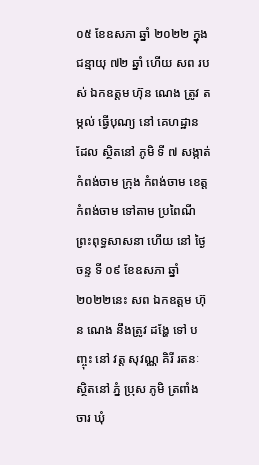០៥ ខែឧសភា ឆ្នាំ ២០២២ ក្នុង ជន្មាយុ ៧២ ឆ្នាំ ហើយ សព របស់ ឯកឧត្តម ហ៊ុន ណេង ត្រូវ តម្កល់ ធ្វើបុណ្យ នៅ គេហដ្ឋាន ដែល ស្ថិតនៅ ភូមិ ទី ៧ សង្កាត់ កំពង់ចាម ក្រុង កំពង់ចាម ខេត្តកំពង់ចាម ទៅតាម ប្រពៃណី ព្រះពុទ្ធសាសនា ហើយ នៅ ថ្ងៃ ចន្ទ ទី ០៩ ខែឧសភា ឆ្នាំ ២០២២នេះ សព ឯកឧត្តម ហ៊ុន ណេង នឹងត្រូវ ដង្ហែ ទៅ បញ្ចុះ នៅ វត្ត សុវណ្ណ គិរី រតនៈ ស្ថិតនៅ ភ្នំ ប្រុស ភូមិ ត្រពាំង ចារ ឃុំ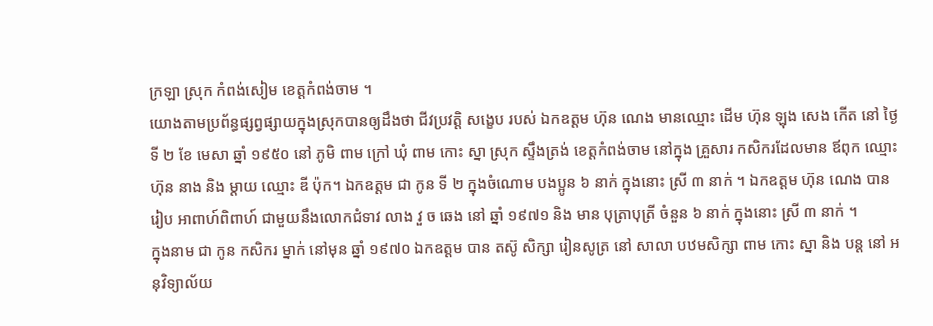ក្រឡា ស្រុក កំពង់សៀម ខេត្តកំពង់ចាម ។
យោងតាមប្រព័ន្ធផ្សព្វផ្សាយក្នុងស្រុកបានឲ្យដឹងថា ជីវប្រវត្តិ សង្ខេប របស់ ឯកឧត្តម ហ៊ុន ណេង មានឈ្មោះ ដើម ហ៊ុន ឡុង សេង កើត នៅ ថ្ងៃទី ២ ខែ មេសា ឆ្នាំ ១៩៥០ នៅ ភូមិ ពាម ក្រៅ ឃុំ ពាម កោះ ស្នា ស្រុក ស្ទឹងត្រង់ ខេត្តកំពង់ចាម នៅក្នុង គ្រួសារ កសិករដែលមាន ឪពុក ឈ្មោះ ហ៊ុន នាង និង ម្តាយ ឈ្មោះ ឌី ប៉ុក។ ឯកឧត្តម ជា កូន ទី ២ ក្នុងចំណោម បងប្អូន ៦ នាក់ ក្នុងនោះ ស្រី ៣ នាក់ ។ ឯកឧត្តម ហ៊ុន ណេង បាន រៀប អាពាហ៍ពិពាហ៍ ជាមួយនឹងលោកជំទាវ លាង វួ ច ឆេង នៅ ឆ្នាំ ១៩៧១ និង មាន បុត្រាបុត្រី ចំនួន ៦ នាក់ ក្នុងនោះ ស្រី ៣ នាក់ ។
ក្នុងនាម ជា កូន កសិករ ម្នាក់ នៅមុន ឆ្នាំ ១៩៧០ ឯកឧត្តម បាន តស៊ូ សិក្សា រៀនសូត្រ នៅ សាលា បឋមសិក្សា ពាម កោះ ស្នា និង បន្ត នៅ អនុវិទ្យាល័យ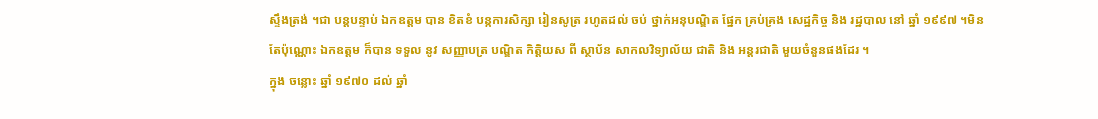ស្ទឹងត្រង់ ។ជា បន្តបន្ទាប់ ឯកឧត្តម បាន ខិតខំ បន្កការសិក្សា រៀនសូត្រ រហូតដល់ ចប់ ថ្នាក់អនុបណ្ឌិត ផ្នែក គ្រប់គ្រង សេដ្ឋកិច្ច និង រដ្ឋបាល នៅ ឆ្នាំ ១៩៩៧ ។មិនតែប៉ុណ្ណោះ ឯកឧត្តម ក៏បាន ទទួល នូវ សញ្ញាបត្រ បណ្ឌិត កិត្តិយស ពី ស្ថាប័ន សាកលវិទ្យាល័យ ជាតិ និង អន្តរជាតិ មួយចំនួនផងដែរ ។
ក្នុង ចន្លោះ ឆ្នាំ ១៩៧០ ដល់ ឆ្នាំ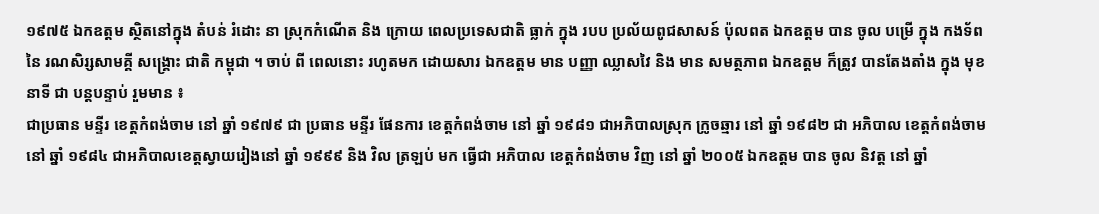១៩៧៥ ឯកឧត្តម ស្ថិតនៅក្នុង តំបន់ រំដោះ នា ស្រុកកំណើត និង ក្រោយ ពេលប្រទេសជាតិ ធ្លាក់ ក្នុង របប ប្រល័យពូជសាសន៍ ប៉ុលពត ឯកឧត្តម បាន ចូល បម្រើ ក្នុង កងទ័ព នៃ រណសិរ្សសាមគ្គី សង្គ្រោះ ជាតិ កម្ពុជា ។ ចាប់ ពី ពេលនោះ រហូតមក ដោយសារ ឯកឧត្តម មាន បញ្ញា ឈ្លាសវៃ និង មាន សមត្ថភាព ឯកឧត្តម ក៏ត្រូវ បានតែងតាំង ក្នុង មុខនាទី ជា បន្តបន្ទាប់ រួមមាន ៖
ជាប្រធាន មន្ទីរ ខេត្តកំពង់ចាម នៅ ឆ្នាំ ១៩៧៩ ជា ប្រធាន មន្ទីរ ផែនការ ខេត្តកំពង់ចាម នៅ ឆ្នាំ ១៩៨១ ជាអភិបាលស្រុក ក្រូចឆ្មារ នៅ ឆ្នាំ ១៩៨២ ជា អភិបាល ខេត្តកំពង់ចាម នៅ ឆ្នាំ ១៩៨៤ ជាអភិបាលខេត្តស្វាយរៀងនៅ ឆ្នាំ ១៩៩៩ និង វិល ត្រឡប់ មក ធ្វើជា អភិបាល ខេត្តកំពង់ចាម វិញ នៅ ឆ្នាំ ២០០៥ ឯកឧត្តម បាន ចូល និវត្ត នៅ ឆ្នាំ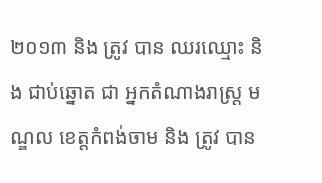២០១៣ និង ត្រូវ បាន ឈរឈ្មោះ និង ជាប់ឆ្នោត ជា អ្នកតំណាងរាស្ត្រ មណ្ឌល ខេត្តកំពង់ចាម និង ត្រូវ បាន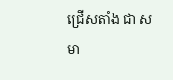ជ្រើសតាំង ជា សមា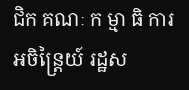ជិក គណៈ ក ម្មា ធិ ការ អចិន្ត្រៃយ៍ រដ្ឋស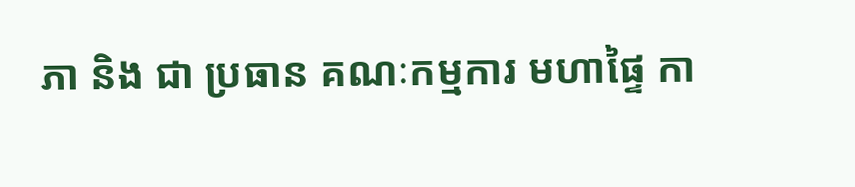ភា និង ជា ប្រធាន គណៈកម្មការ មហាផ្ទៃ កា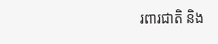រពារជាតិ និង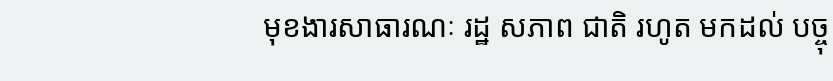មុខងារសាធារណៈ រដ្ឋ សភាព ជាតិ រហូត មកដល់ បច្ចុ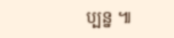ប្បន្ន ៕